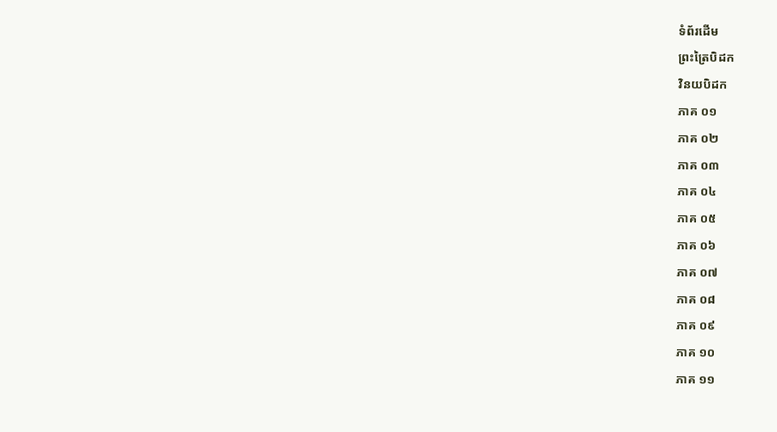ទំព័រដើម
ព្រះត្រៃបិដក
វិនយបិដក
ភាគ ០១
ភាគ ០២
ភាគ ០៣
ភាគ ០៤
ភាគ ០៥
ភាគ ០៦
ភាគ ០៧
ភាគ ០៨
ភាគ ០៩
ភាគ ១០
ភាគ ១១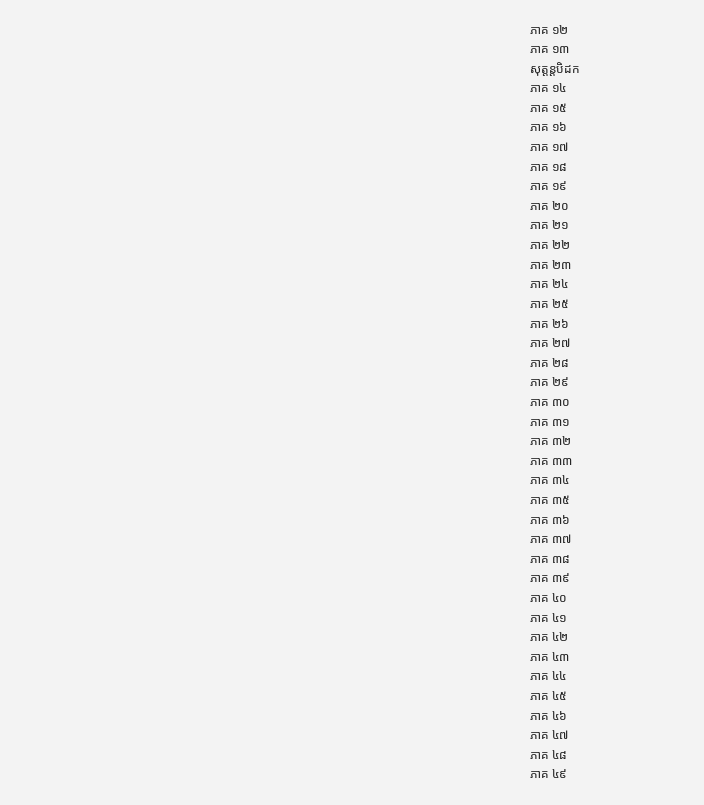ភាគ ១២
ភាគ ១៣
សុត្តន្តបិដក
ភាគ ១៤
ភាគ ១៥
ភាគ ១៦
ភាគ ១៧
ភាគ ១៨
ភាគ ១៩
ភាគ ២០
ភាគ ២១
ភាគ ២២
ភាគ ២៣
ភាគ ២៤
ភាគ ២៥
ភាគ ២៦
ភាគ ២៧
ភាគ ២៨
ភាគ ២៩
ភាគ ៣០
ភាគ ៣១
ភាគ ៣២
ភាគ ៣៣
ភាគ ៣៤
ភាគ ៣៥
ភាគ ៣៦
ភាគ ៣៧
ភាគ ៣៨
ភាគ ៣៩
ភាគ ៤០
ភាគ ៤១
ភាគ ៤២
ភាគ ៤៣
ភាគ ៤៤
ភាគ ៤៥
ភាគ ៤៦
ភាគ ៤៧
ភាគ ៤៨
ភាគ ៤៩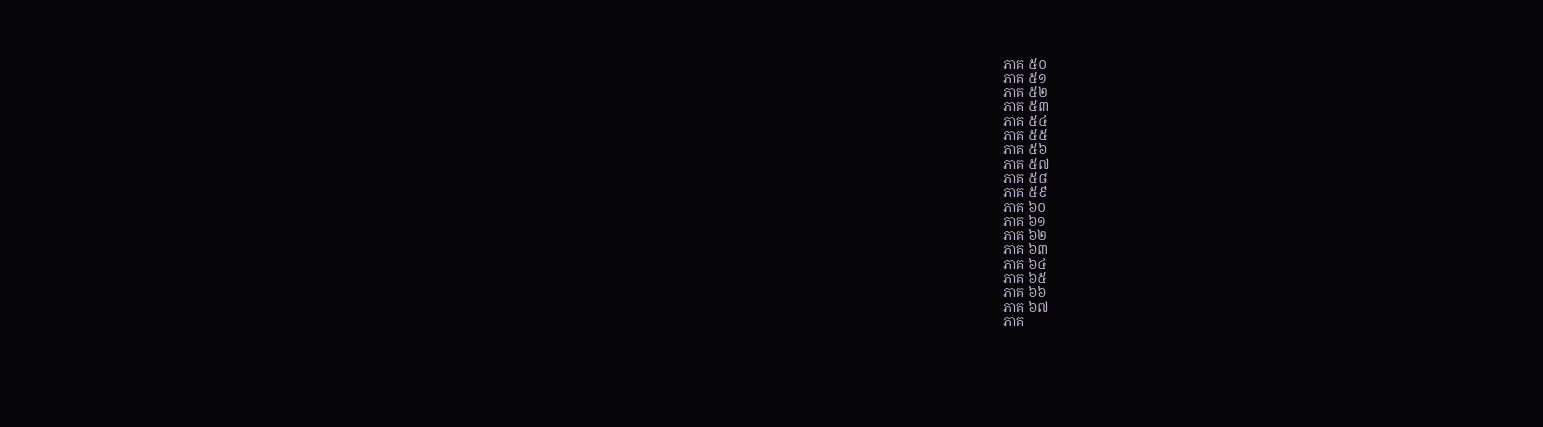ភាគ ៥០
ភាគ ៥១
ភាគ ៥២
ភាគ ៥៣
ភាគ ៥៤
ភាគ ៥៥
ភាគ ៥៦
ភាគ ៥៧
ភាគ ៥៨
ភាគ ៥៩
ភាគ ៦០
ភាគ ៦១
ភាគ ៦២
ភាគ ៦៣
ភាគ ៦៤
ភាគ ៦៥
ភាគ ៦៦
ភាគ ៦៧
ភាគ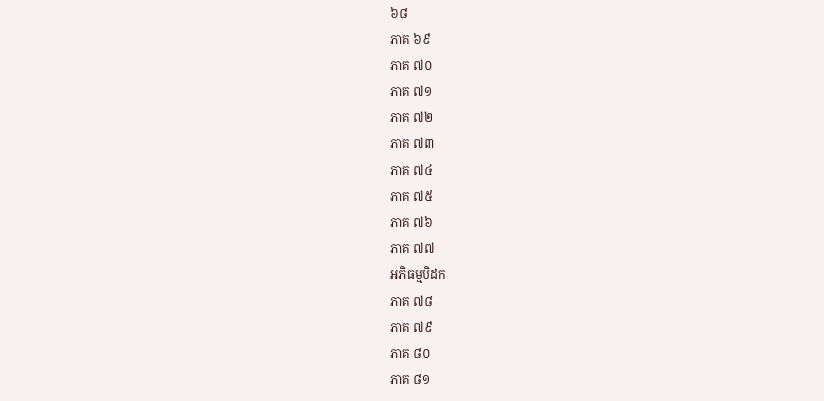៦៨
ភាគ ៦៩
ភាគ ៧០
ភាគ ៧១
ភាគ ៧២
ភាគ ៧៣
ភាគ ៧៤
ភាគ ៧៥
ភាគ ៧៦
ភាគ ៧៧
អភិធម្មបិដក
ភាគ ៧៨
ភាគ ៧៩
ភាគ ៨០
ភាគ ៨១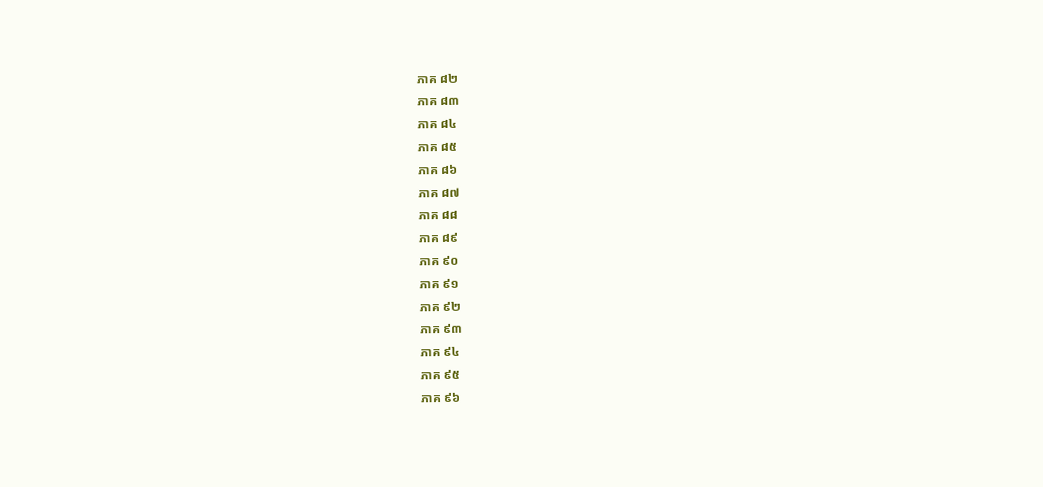ភាគ ៨២
ភាគ ៨៣
ភាគ ៨៤
ភាគ ៨៥
ភាគ ៨៦
ភាគ ៨៧
ភាគ ៨៨
ភាគ ៨៩
ភាគ ៩០
ភាគ ៩១
ភាគ ៩២
ភាគ ៩៣
ភាគ ៩៤
ភាគ ៩៥
ភាគ ៩៦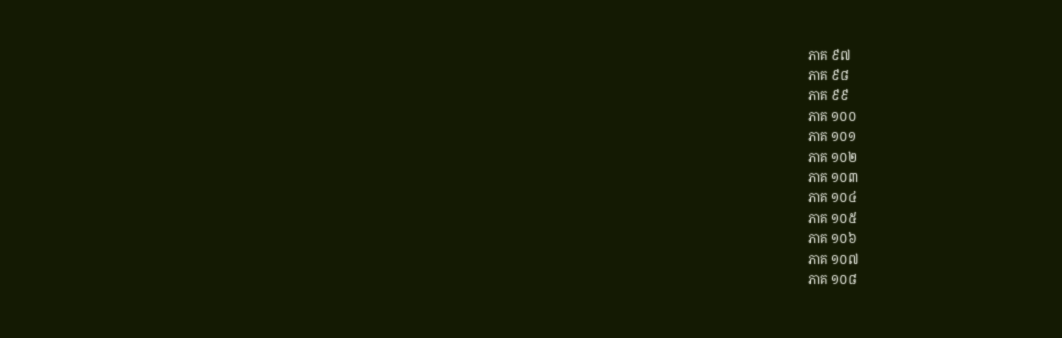ភាគ ៩៧
ភាគ ៩៨
ភាគ ៩៩
ភាគ ១០០
ភាគ ១០១
ភាគ ១០២
ភាគ ១០៣
ភាគ ១០៤
ភាគ ១០៥
ភាគ ១០៦
ភាគ ១០៧
ភាគ ១០៨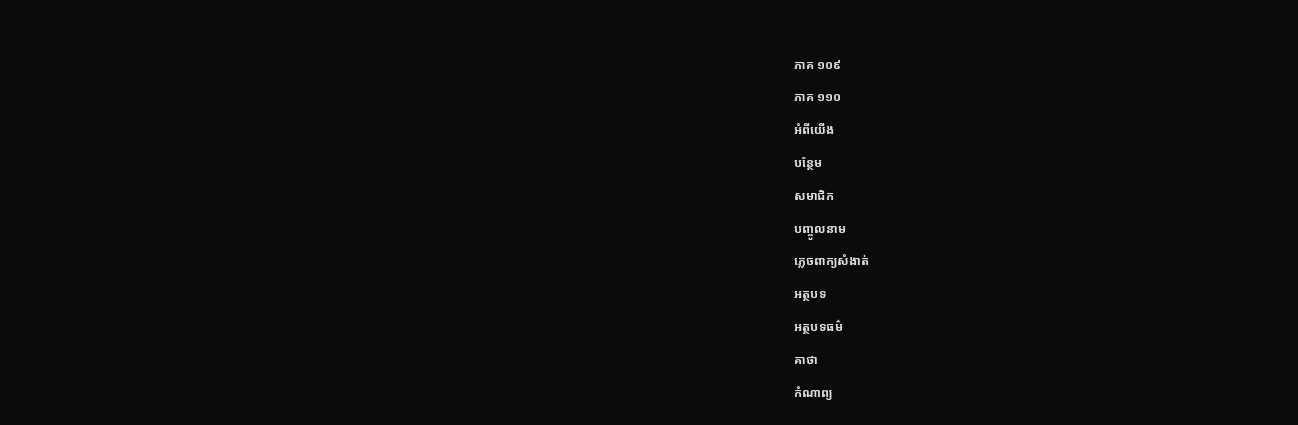ភាគ ១០៩
ភាគ ១១០
អំពីយើង
បន្ថែម
សមាជិក
បញ្ចូលនាម
ភ្លេចពាក្យសំងាត់
អត្ថបទ
អត្ថបទធម៌
គាថា
កំណាព្យ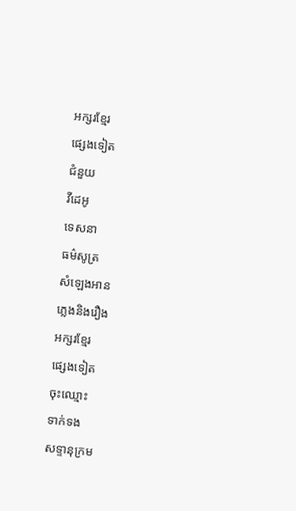អក្សរខ្មែរ
ផ្សេងទៀត
ជំនួយ
វីដេអូ
ទេសនា
ធម៌សូត្រ
សំឡេងអាន
ភ្លេងនិងរឿង
អក្សរខ្មែរ
ផ្សេងទៀត
ចុះឈ្មោះ
ទាក់ទង
សទ្ទានុក្រម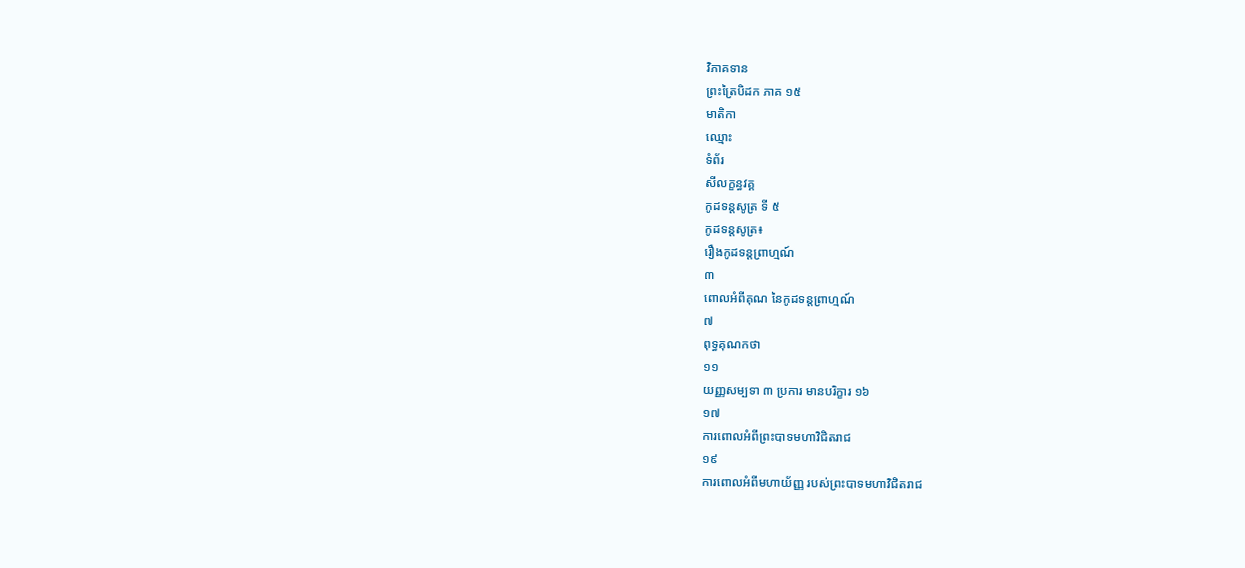វិភាគទាន
ព្រះត្រៃបិដក ភាគ ១៥
មាតិកា
ឈ្មោះ
ទំព័រ
សីលក្ខន្ធវគ្គ
កូដទន្តសូត្រ ទី ៥
កូដទន្តសូត្រ៖
រឿងកូដទន្តព្រាហ្មណ៍
៣
ពោលអំពីគុណ នៃកូដទន្តព្រាហ្មណ៍
៧
ពុទ្ធគុណកថា
១១
យញ្ញសម្បទា ៣ ប្រការ មានបរិក្ខារ ១៦
១៧
ការពោលអំពីព្រះបាទមហាវិជិតរាជ
១៩
ការពោលអំពីមហាយ័ញ្ញ របស់ព្រះបាទមហាវិជិតរាជ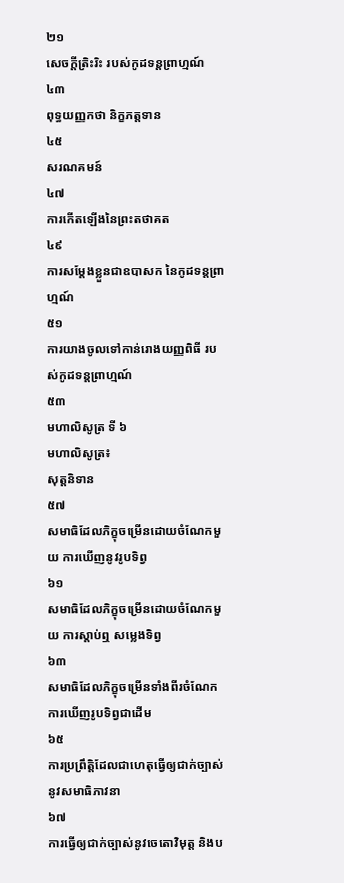២១
សេចក្តីត្រិះរិះ របស់កូដទន្តព្រាហ្មណ៍
៤៣
ពុទ្ធយញ្ញកថា និក្ខភត្តទាន
៤៥
សរណគមន៍
៤៧
ការកើតឡើងនៃព្រះតថាគត
៤៩
ការសម្តែងខ្លួនជាឧបាសក នៃកូដទន្តព្រាហ្មណ៍
៥១
ការយាងចូលទៅកាន់រោងយញ្ញពិធី របស់កូដទន្តព្រាហ្មណ៍
៥៣
មហាលិសូត្រ ទី ៦
មហាលិសូត្រ៖
សុត្តនិទាន
៥៧
សមាធិដែលភិក្ខុចម្រើនដោយចំណែកមួយ ការឃើញនូវរូបទិព្វ
៦១
សមាធិដែលភិក្ខុចម្រើនដោយចំណែកមួយ ការស្តាប់ឮ សម្លេងទិព្វ
៦៣
សមាធិដែលភិក្ខុចម្រើនទាំងពីរចំណែក ការឃើញរូបទិព្វជាដើម
៦៥
ការប្រព្រឹត្តិដែលជាហេតុធ្វើឲ្យជាក់ច្បាស់នូវសមាធិភាវនា
៦៧
ការធ្វើឲ្យជាក់ច្បាស់នូវចេតោវិមុត្ត និងប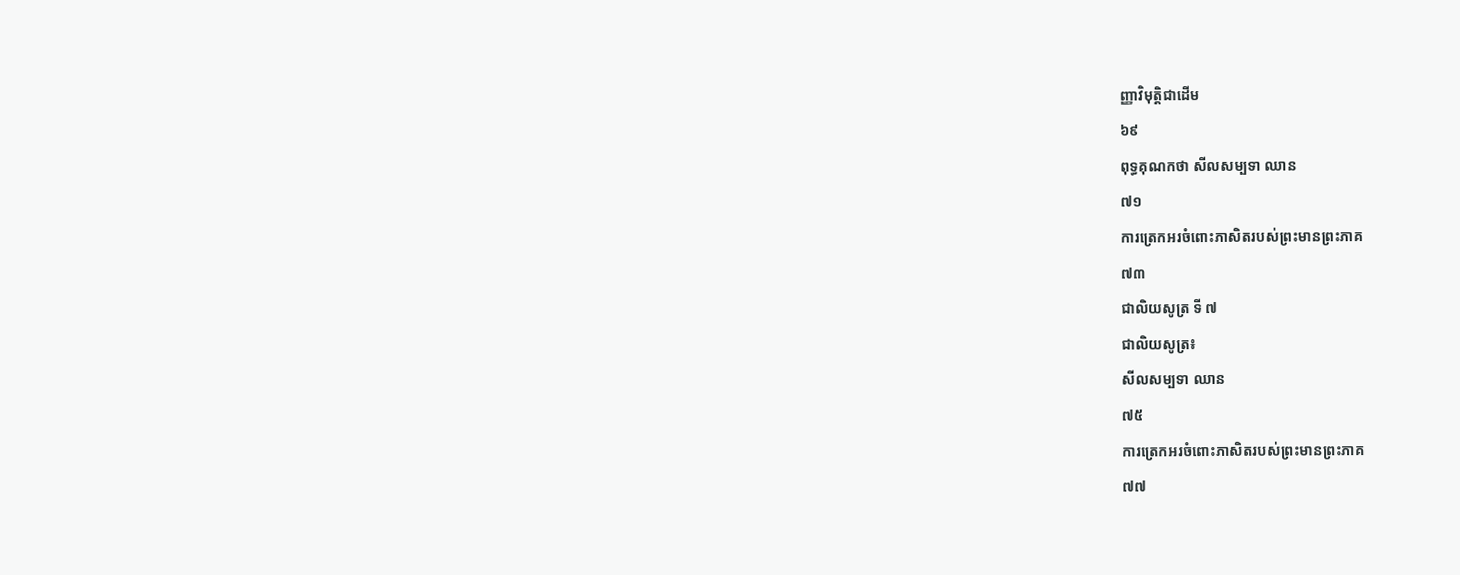ញ្ញាវិមុត្តិជាដើម
៦៩
ពុទ្ធគុណកថា សីលសម្បទា ឈាន
៧១
ការត្រេកអរចំពោះភាសិតរបស់ព្រះមានព្រះភាគ
៧៣
ជាលិយសូត្រ ទី ៧
ជាលិយសូត្រ៖
សីលសម្បទា ឈាន
៧៥
ការត្រេកអរចំពោះភាសិតរបស់ព្រះមានព្រះភាគ
៧៧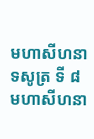មហាសីហនាទសូត្រ ទី ៨
មហាសីហនា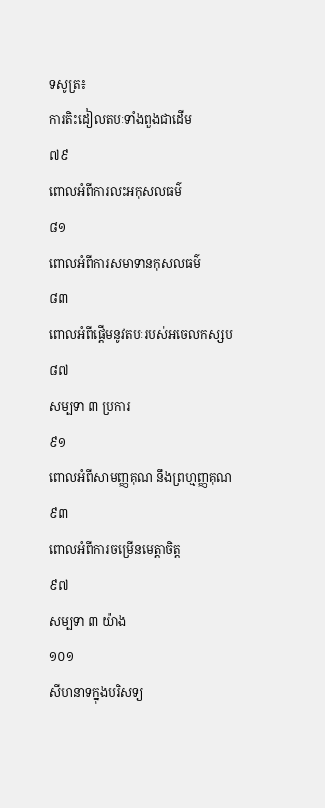ទសូត្រ៖
ការតិះដៀលតបៈទាំងពួងជាដើម
៧៩
ពោលអំពីការលះអកុសលធម៌
៨១
ពោលអំពីការសមាទានកុសលធម៌
៨៣
ពោលអំពីផ្តើមនូវតបៈរបស់អចេលកស្សប
៨៧
សម្បទា ៣ ប្រការ
៩១
ពោលអំពីសាមញ្ញគុណ នឹងព្រហ្មញ្ញគុណ
៩៣
ពោលអំពីការចម្រើនមេត្តាចិត្ត
៩៧
សម្បទា ៣ យ៉ាង
១០១
សីហនាទក្នុងបរិសទ្យ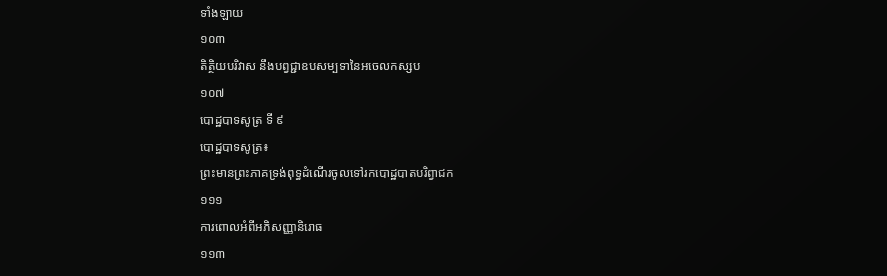ទាំងឡាយ
១០៣
តិត្ថិយបរិវាស នឹងបព្វជ្ជាឧបសម្បទានៃអចេលកស្សប
១០៧
បោដ្ឋបាទសូត្រ ទី ៩
បោដ្ឋបាទសូត្រ៖
ព្រះមានព្រះភាគទ្រង់ពុទ្ធដំណើរចូលទៅរកបោដ្ឋបាតបរិព្វាជក
១១១
ការពោលអំពីអភិសញ្ញានិរោធ
១១៣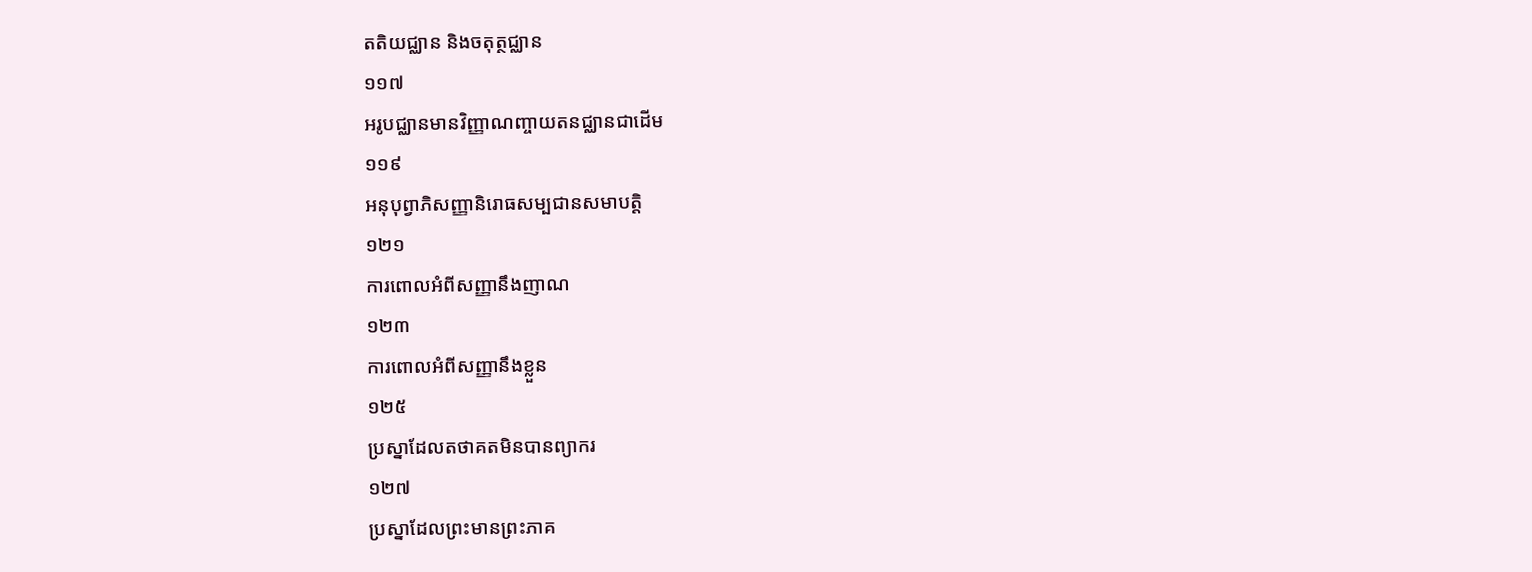តតិយជ្ឈាន និងចតុត្ថជ្ឈាន
១១៧
អរូបជ្ឈានមានវិញ្ញាណញ្ចាយតនជ្ឈានជាដើម
១១៩
អនុបុព្វាភិសញ្ញានិរោធសម្បជានសមាបត្តិ
១២១
ការពោលអំពីសញ្ញានឹងញាណ
១២៣
ការពោលអំពីសញ្ញានឹងខ្លួន
១២៥
ប្រស្នាដែលតថាគតមិនបានព្យាករ
១២៧
ប្រស្នាដែលព្រះមានព្រះភាគ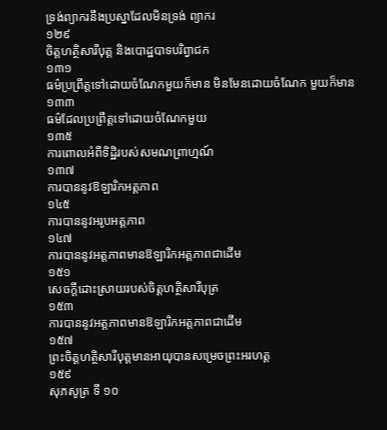ទ្រង់ព្យាករនឹងប្រស្នាដែលមិនទ្រង់ ព្យាករ
១២៩
ចិត្តហត្ថិសារីបុត្ត និងបោដ្ឋបាទបរិព្វាជក
១៣១
ធម៌ប្រព្រឹត្តទៅដោយចំណែកមួយក៏មាន មិនមែនដោយចំណែក មួយក៏មាន
១៣៣
ធម៌ដែលប្រព្រឹត្តទៅដោយចំណែកមួយ
១៣៥
ការពោលអំពីទិដ្ឋិរបស់សមណព្រាហ្មណ៍
១៣៧
ការបាននូវឱឡារិកអត្តភាព
១៤៥
ការបាននូវអរូបអត្តភាព
១៤៧
ការបាននូវអត្តភាពមានឱឡារិកអត្តភាពជាដើម
១៥១
សេចក្តីដោះស្រាយរបស់ចិត្តហត្ថិសារីបុត្រ
១៥៣
ការបាននូវអត្តភាពមានឱឡារិកអត្តភាពជាដើម
១៥៧
ព្រះចិត្តហត្ថិសារីបុត្តមានអាយុបានសម្រេចព្រះអរហត្ត
១៥៩
សុភសូត្រ ទី ១០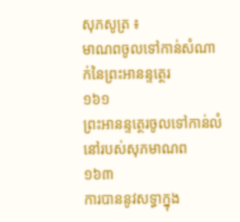សុភសូត្រ ៖
មាណពចូលទៅកាន់សំណាក់នៃព្រះអានន្ទត្ថេរ
១៦១
ព្រះអានន្ទត្ថេរចូលទៅកាន់លំនៅរបស់សុភមាណព
១៦៣
ការបាននូវសទ្ធាក្នុង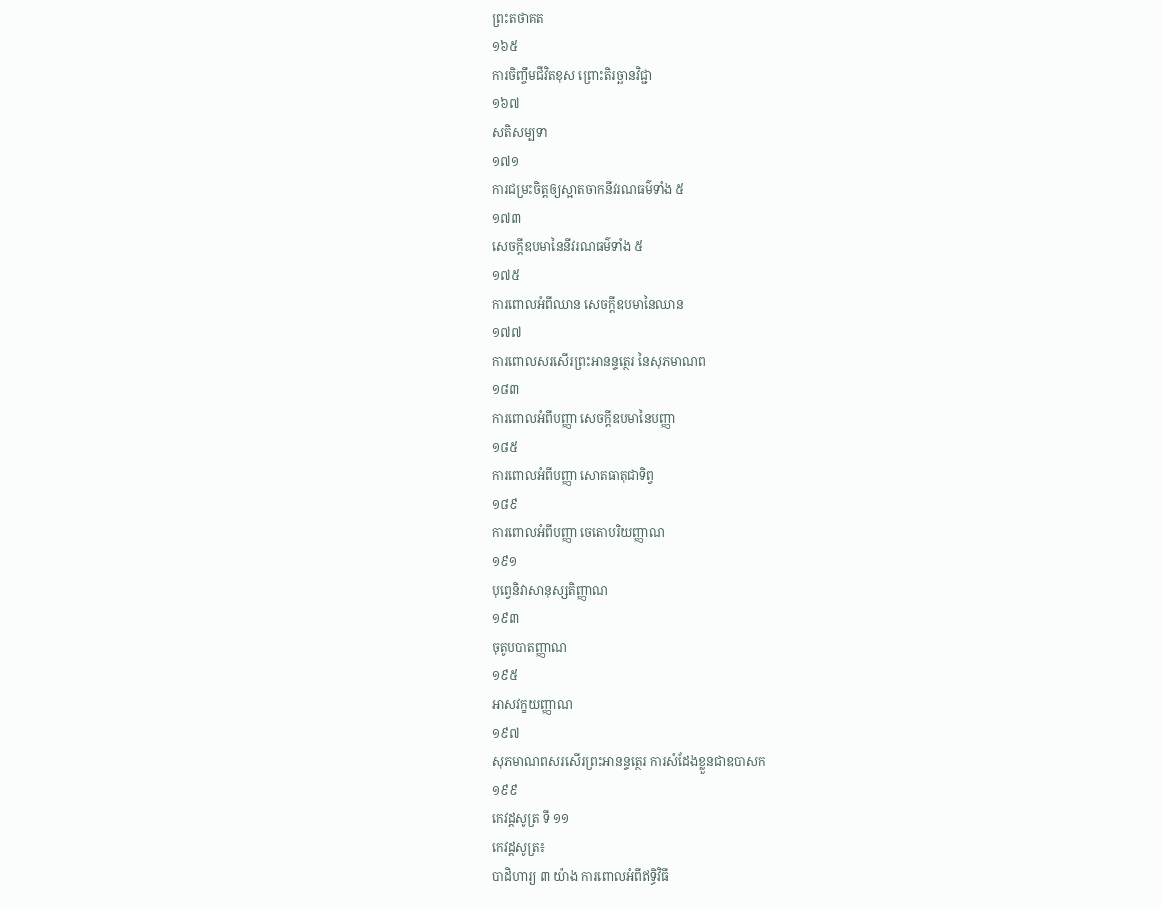ព្រះតថាគត
១៦៥
ការចិញ្ចឹមជីវិតខុស ព្រោះតិរច្ឆានវិជ្ជា
១៦៧
សតិសម្បទា
១៧១
ការជម្រះចិត្តឲ្យស្អាតចាកនីវរណធម៌ទាំង ៥
១៧៣
សេចក្តីឧបមានៃនីវរណធម៌ទាំង ៥
១៧៥
ការពោលអំពីឈាន សេចក្តីឧបមានៃឈាន
១៧៧
ការពោលសរសើរព្រះអានន្ទត្ថេរ នៃសុភមាណព
១៨៣
ការពោលអំពីបញ្ញា សេចក្តីឧបមានៃបញ្ញា
១៨៥
ការពោលអំពីបញ្ញា សោតធាតុជាទិព្វ
១៨៩
ការពោលអំពីបញ្ញា ចេតោបរិយញ្ញាណ
១៩១
បុព្វេនិវាសានុស្សតិញ្ញាណ
១៩៣
ចុតូបបាតញ្ញាណ
១៩៥
អាសវក្ខយញ្ញាណ
១៩៧
សុភមាណពសរសើរព្រះអានន្ទត្ថេរ ការសំដែងខ្លួនជាឧបាសក
១៩៩
កេវដ្ដសូត្រ ទី ១១
កេវដ្ដសូត្រ៖
បាដិហារ្យ ៣ យ៉ាង ការពោលអំពីឥទ្ធិវិធី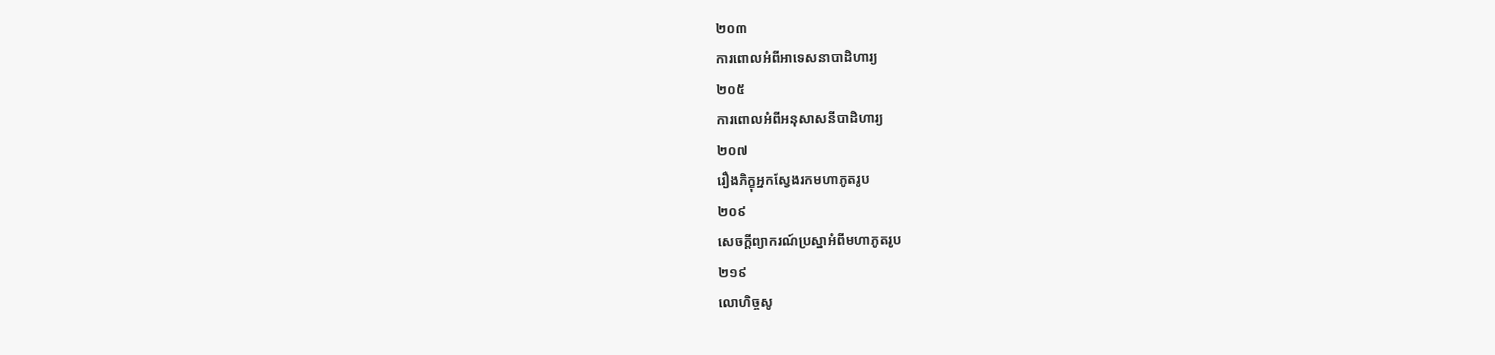២០៣
ការពោលអំពីអាទេសនាបាដិហារ្យ
២០៥
ការពោលអំពីអនុសាសនីបាដិហារ្យ
២០៧
រឿងភិក្ខុអ្នកស្វែងរកមហាភូតរូប
២០៩
សេចក្តីព្យាករណ៍ប្រស្នាអំពីមហាភូតរូប
២១៩
លោហិច្ចសូ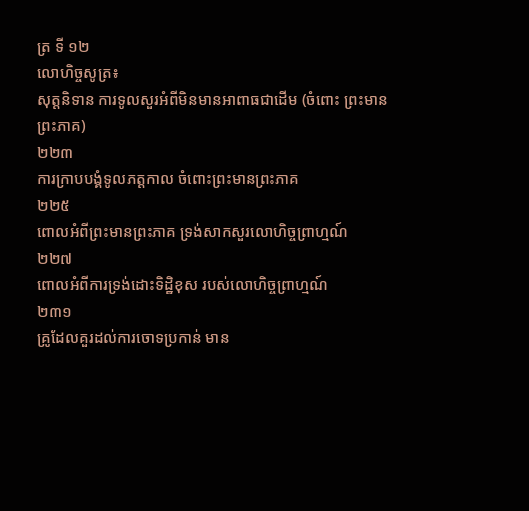ត្រ ទី ១២
លោហិច្ចសូត្រ៖
សុត្តនិទាន ការទូលសួរអំពីមិនមានអាពាធជាដើម (ចំពោះ ព្រះមានព្រះភាគ)
២២៣
ការក្រាបបង្គំទូលភត្តកាល ចំពោះព្រះមានព្រះភាគ
២២៥
ពោលអំពីព្រះមានព្រះភាគ ទ្រង់សាកសួរលោហិច្ចព្រាហ្មណ៍
២២៧
ពោលអំពីការទ្រង់ដោះទិដ្ឋិខុស របស់លោហិច្ចព្រាហ្មណ៍
២៣១
គ្រូដែលគួរដល់ការចោទប្រកាន់ មាន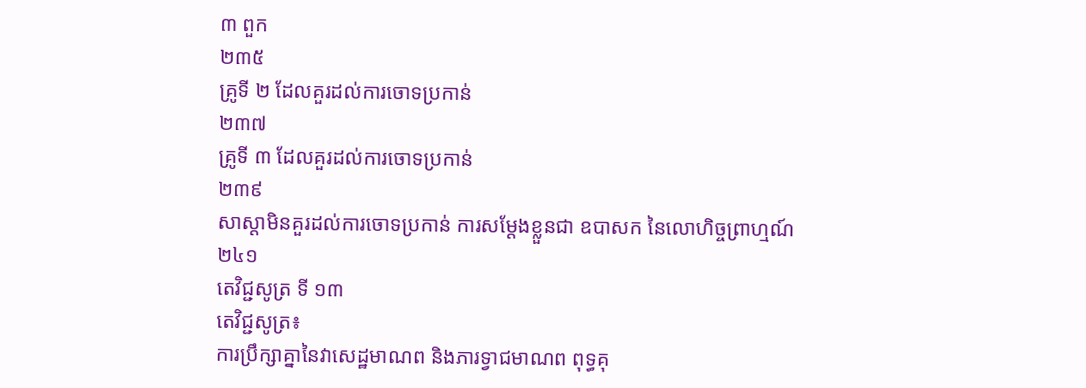៣ ពួក
២៣៥
គ្រូទី ២ ដែលគួរដល់ការចោទប្រកាន់
២៣៧
គ្រូទី ៣ ដែលគួរដល់ការចោទប្រកាន់
២៣៩
សាស្តាមិនគួរដល់ការចោទប្រកាន់ ការសម្តែងខ្លួនជា ឧបាសក នៃលោហិច្ចព្រាហ្មណ៍
២៤១
តេវិជ្ជសូត្រ ទី ១៣
តេវិជ្ជសូត្រ៖
ការប្រឹក្សាគ្នានៃវាសេដ្ឋមាណព និងភារទ្វាជមាណព ពុទ្ធគុ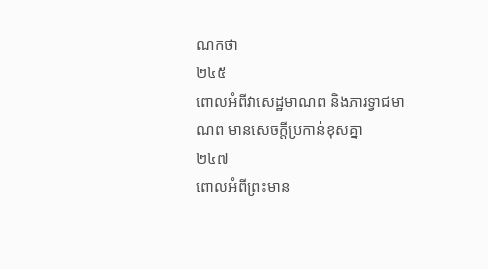ណកថា
២៤៥
ពោលអំពីវាសេដ្ឋមាណព និងភារទ្វាជមាណព មានសេចក្តីប្រកាន់ខុសគ្នា
២៤៧
ពោលអំពីព្រះមាន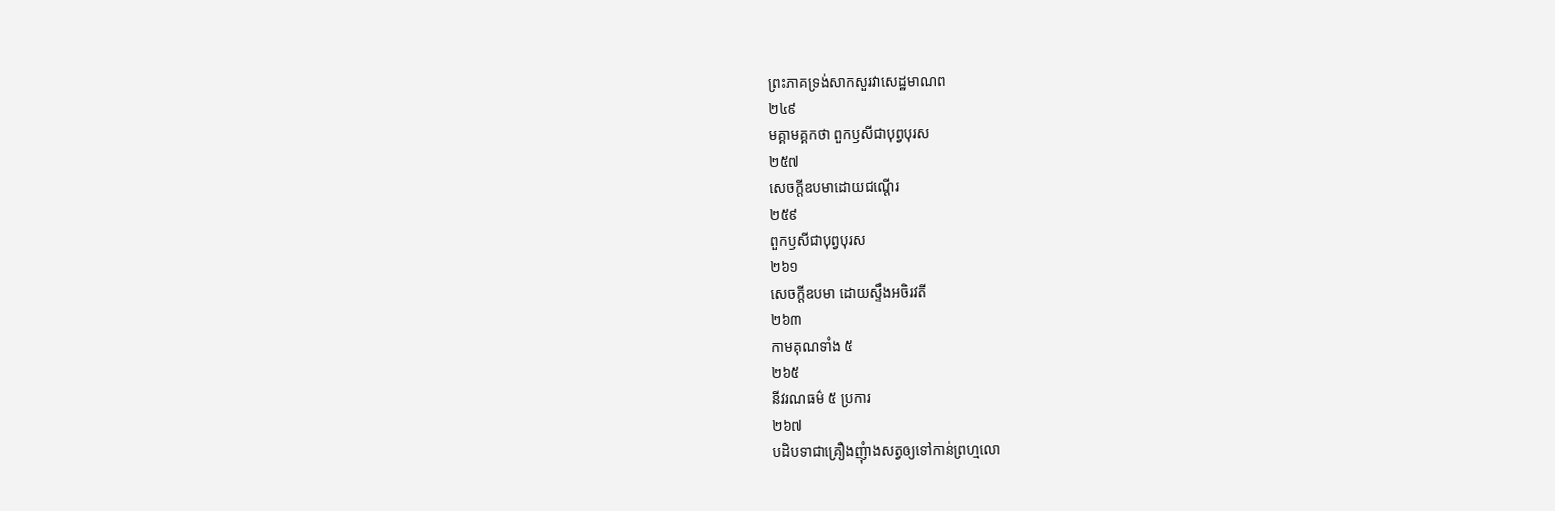ព្រះភាគទ្រង់សាកសួរវាសេដ្ឋមាណព
២៤៩
មគ្គាមគ្គកថា ពួកឫសីជាបុព្វបុរស
២៥៧
សេចក្តីឧបមាដោយជណ្តើរ
២៥៩
ពួកឫសីជាបុព្វបុរស
២៦១
សេចក្តីឧបមា ដោយស្ទឹងអចិរវតី
២៦៣
កាមគុណទាំង ៥
២៦៥
នីវរណធម៌ ៥ ប្រការ
២៦៧
បដិបទាជាគ្រឿងញុំាងសត្វឲ្យទៅកាន់ព្រហ្មលោ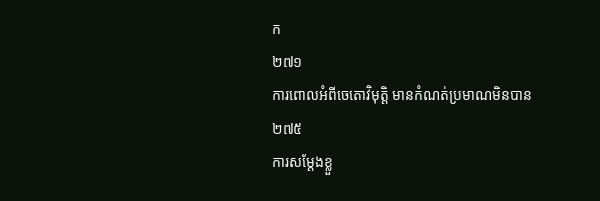ក
២៧១
ការពោលអំពីចេតោវិមុត្តិ មានកំណត់ប្រមាណមិនបាន
២៧៥
ការសម្តែងខ្លួ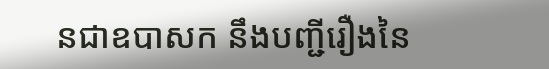នជាឧបាសក នឹងបញ្ជីរឿងនៃ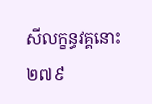សីលក្ខន្ធវគ្គនោះ
២៧៩